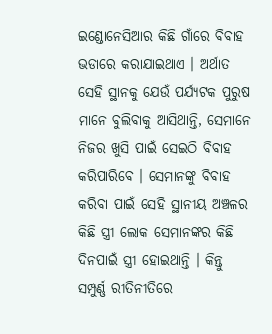ଇଣ୍ଡୋନେସିଆର କିଛି ଗାଁରେ ବିବାହ ଭଡାରେ କରାଯାଇଥାଏ । ଅର୍ଥାତ ସେହି ସ୍ଥାନକୁ ଯେଉଁ ପର୍ଯ୍ୟଟକ ପୁରୁଷ ମାନେ ବୁଲିବାକୁ ଆସିଥାନ୍ତି, ସେମାନେ ନିଜର ଖୁସି ପାଇଁ ସେଇଠି ବିବାହ କରିପାରିବେ । ସେମାନଙ୍କୁ ବିବାହ କରିବା ପାଇଁ ସେହି ସ୍ଥାନୀୟ ଅଞ୍ଚଳର କିଛି ସ୍ତ୍ରୀ ଲୋକ ସେମାନଙ୍କର କିଛି ଦିନପାଇଁ ସ୍ତ୍ରୀ ହୋଇଥାନ୍ତି । କିନ୍ତୁ ସମ୍ପୁର୍ଣ୍ଣ ରୀତିନୀତିରେ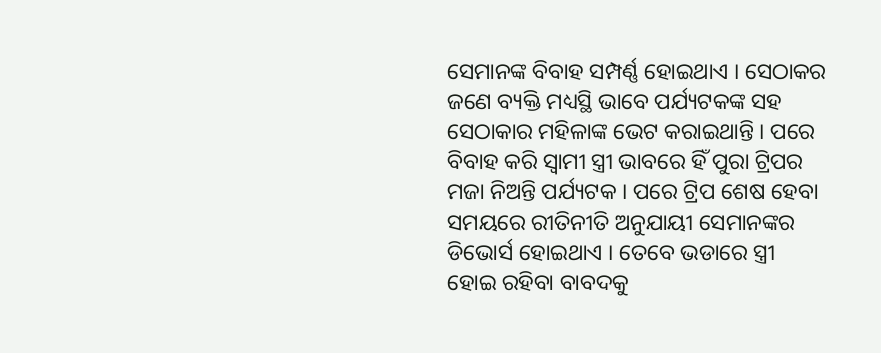ସେମାନଙ୍କ ବିବାହ ସମ୍ପର୍ଣ୍ଣ ହୋଇଥାଏ । ସେଠାକର ଜଣେ ବ୍ୟକ୍ତି ମଧ୍ୟସ୍ଥି ଭାବେ ପର୍ଯ୍ୟଟକଙ୍କ ସହ ସେଠାକାର ମହିଳାଙ୍କ ଭେଟ କରାଇଥାନ୍ତି । ପରେ ବିବାହ କରି ସ୍ବାମୀ ସ୍ତ୍ରୀ ଭାବରେ ହିଁ ପୁରା ଟ୍ରିପର ମଜା ନିଅନ୍ତି ପର୍ଯ୍ୟଟକ । ପରେ ଟ୍ରିପ ଶେଷ ହେବା ସମୟରେ ରୀତିନୀତି ଅନୁଯାୟୀ ସେମାନଙ୍କର ଡିଭୋର୍ସ ହୋଇଥାଏ । ତେବେ ଭଡାରେ ସ୍ତ୍ରୀ ହୋଇ ରହିବା ବାବଦକୁ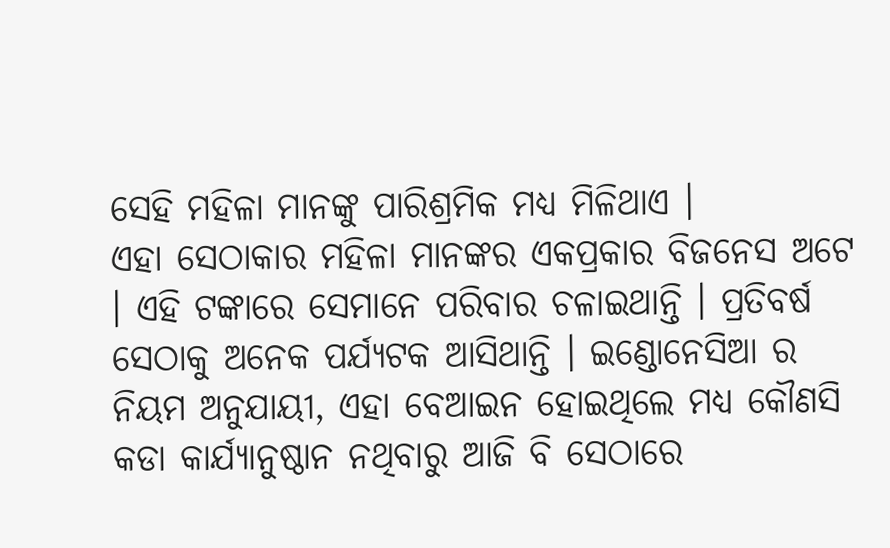ସେହି ମହିଳା ମାନଙ୍କୁ ପାରିଶ୍ରମିକ ମଧ୍ୟ ମିଳିଥାଏ ।
ଏହା ସେଠାକାର ମହିଳା ମାନଙ୍କର ଏକପ୍ରକାର ବିଜନେସ ଅଟେ । ଏହି ଟଙ୍କାରେ ସେମାନେ ପରିବାର ଚଳାଇଥାନ୍ତି । ପ୍ରତିବର୍ଷ ସେଠାକୁ ଅନେକ ପର୍ଯ୍ୟଟକ ଆସିଥାନ୍ତି । ଇଣ୍ଡୋନେସିଆ ର ନିୟମ ଅନୁଯାୟୀ, ଏହା ବେଆଇନ ହୋଇଥିଲେ ମଧ୍ୟ କୌଣସି କଡା କାର୍ଯ୍ୟାନୁଷ୍ଠାନ ନଥିବାରୁ ଆଜି ବି ସେଠାରେ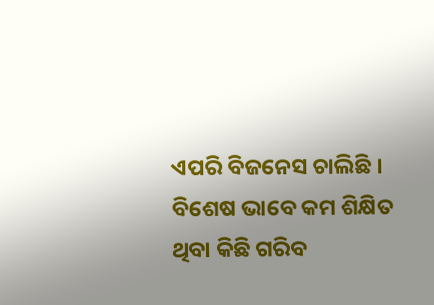ଏପରି ବିଜନେସ ଚାଲିଛି ।
ବିଶେଷ ଭାବେ କମ ଶିକ୍ଷିତ ଥିବା କିଛି ଗରିବ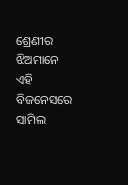ଶ୍ରେଣୀର ଝିଅମାନେ ଏହି ବିଜନେସରେ ସାମିଲ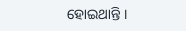ହୋଇଥାନ୍ତି ।